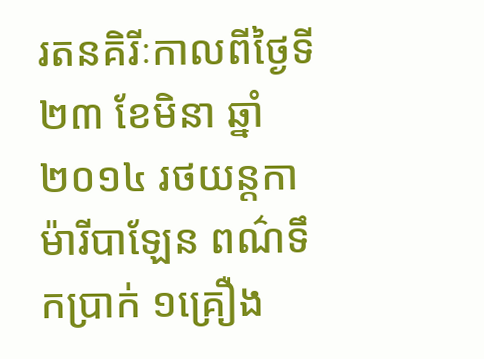រតនគិរីៈកាលពីថ្ងៃទី២៣ ខែមិនា ឆ្នាំ២០១៤ រថយន្តកាម៉ារីបាឡែន ពណ៌ទឹកប្រាក់ ១គ្រឿង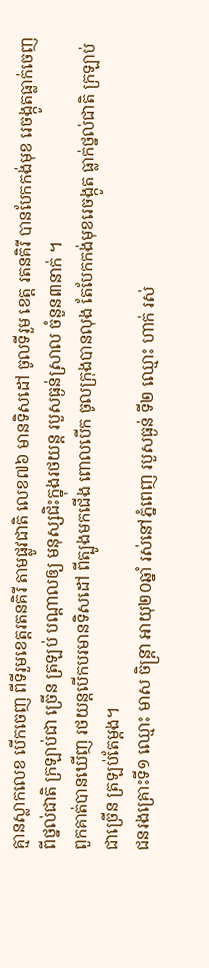គ្មានស្លាកលេខ បើកចេញ ពីទីរួមខេត្តរតនគិរី តាមផ្លូវជាតិ លេខ៧៦ មានទិសដៅ ចូលទីរួម ខេត្ត រតនគិរី បានបែកកង់មុខ រេចង្កូតធ្លាក់ចេញ ពីថ្នល់ជាតិ ក្រឡាប់ជា ច្រើន ត្រឡប់ បណ្តាលឲ្យ មនុស្សជិះក្នុងរថយន្ត របួសធ្ងន់ស្រាល ចំនួន៣នាក់ ។
ពួកគាត់បានឃើញ រថយន្តបើកបរមានទិសដៅ ពីត្បូងមកជើង ពោលបើក ចូលក្រុងបានលុង តែបែកកង់មុខរេចង្កូត ធ្លាក់ថ្នល់ជាតិ ក្រឡាប់ជាច្រើន ត្រឡប់តែម្តង។
ជនរងគ្រោះទី១ ឈ្មោះ មាស ចិន្ត្រា អាយុ២០ឆ្នាំ រស់នៅភ្នំពេញ របួសធ្ងន់ ទី២ ឈ្មោះ ហាក់ រស់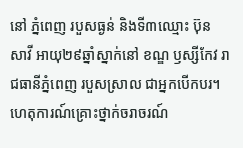នៅ ភ្នំពេញ របួសធ្ងន់ និងទី៣ឈ្មោះ ប៊ុន សាវី អាយុ២៩ឆ្នាំស្នាក់នៅ ខណ្ឌ ឫស្សីកែវ រាជធានីភ្នំពេញ របួសស្រាល ជាអ្នកបើកបរ។
ហេតុការណ៍គ្រោះថ្នាក់ចរាចរណ៍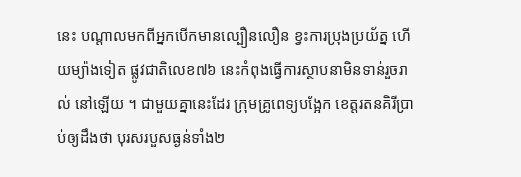នេះ បណ្តាលមកពីអ្នកបើកមានល្បឿនលឿន ខ្វះការប្រុងប្រយ័ត្ន ហើយម្យ៉ាងទៀត ផ្លូវជាតិលេខ៧៦ នេះកំពុងធ្វើការស្ថាបនាមិនទាន់រួចរាល់ នៅឡើយ ។ ជាមួយគ្នានេះដែរ ក្រុមគ្រូពេទ្យបង្អែក ខេត្តរតនគិរីប្រាប់ឲ្យដឹងថា បុរសរបួសធ្ងន់ទាំង២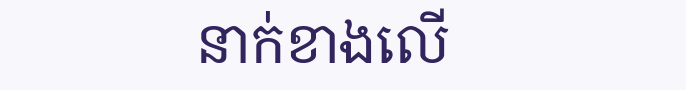នាក់ខាងលើ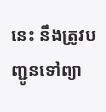នេះ នឹងត្រូវបញ្ជូនទៅព្យា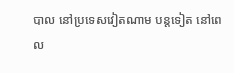បាល នៅប្រទេសវៀតណាម បន្តទៀត នៅពេល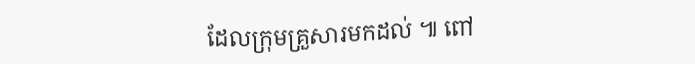ដែលក្រុមគ្រួសារមកដល់ ៕ ពៅ